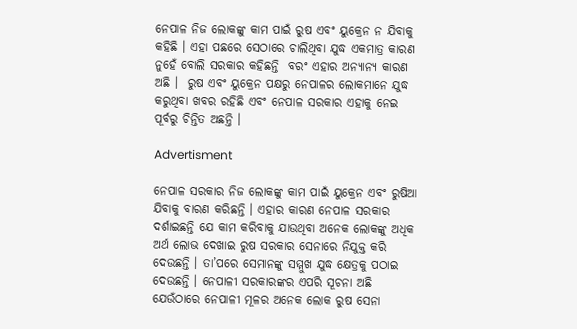ନେପାଳ ନିଜ ଲୋକଙ୍କୁ କାମ ପାଇଁ ରୁଷ ଏବଂ ୟୁକ୍ରେନ ନ ଯିବାକୁ କହିଛି । ଏହା ପଛରେ ସେଠାରେ ଚାଲିଥିବା ଯୁଦ୍ଧ ଏକମାତ୍ର କାରଣ ନୁହେଁ ବୋଲି ସରକାର କହିଛନ୍ତି  ବରଂ ଏହାର ଅନ୍ୟାନ୍ୟ କାରଣ ଅଛି ।  ରୁଷ ଏବଂ ୟୁକ୍ରେନ ପକ୍ଷରୁ ନେପାଳର ଲୋକମାନେ ଯୁଦ୍ଧ କରୁଥିବା ଖବର ରହିଛି ଏବଂ ନେପାଳ ସରକାର ଏହାକୁ ନେଇ ପୂର୍ବରୁ ଚିନ୍ତିତ ଅଛନ୍ତି ।

Advertisment

ନେପାଳ ସରକାର ନିଜ ଲୋକଙ୍କୁ କାମ ପାଇଁ ୟୁକ୍ରେନ ଏବଂ ରୁଷିଆ ଯିବାକୁ ବାରଣ କରିଛନ୍ତି । ଏହାର କାରଣ ନେପାଳ ସରକାର ଦର୍ଶାଇଛନ୍ତି ଯେ କାମ କରିବାକୁ ଯାଉଥିବା ଅନେକ ଲୋକଙ୍କୁ ଅଧିକ ଅର୍ଥ ଲୋଭ ଦେଖାଇ ରୁଷ ସରକାର ସେନାରେ ନିଯୁକ୍ତ କରି ଦେଉଛନ୍ତି । ତା’ପରେ ସେମାନଙ୍କୁ ସମ୍ମୁଖ ଯୁଦ୍ଧ କ୍ଷେତ୍ରକୁ ପଠାଇ ଦେଉଛନ୍ତି । ନେପାଳୀ ସରକାରଙ୍କର ଏପରି ସୂଚନା ଅଛି ଯେଉଁଠାରେ ନେପାଳୀ ମୂଳର ଅନେକ ଲୋକ ରୁଷ ସେନା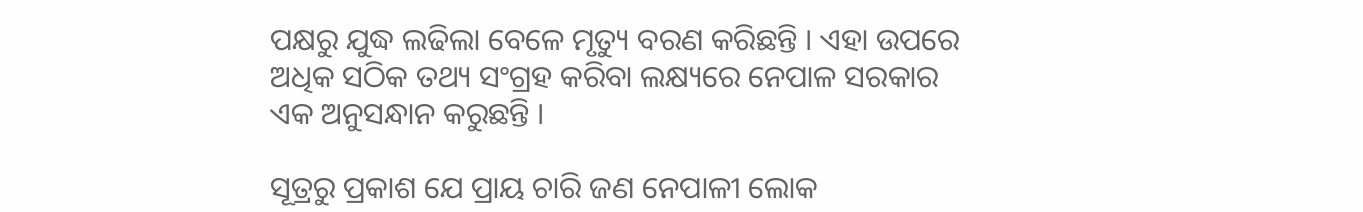ପକ୍ଷରୁ ଯୁଦ୍ଧ ଲଢିଲା ବେଳେ ମୃତ୍ୟୁ ବରଣ କରିଛନ୍ତି । ଏହା ଉପରେ ଅଧିକ ସଠିକ ତଥ୍ୟ ସଂଗ୍ରହ କରିବା ଲକ୍ଷ୍ୟରେ ନେପାଳ ସରକାର ଏକ ଅନୁସନ୍ଧାନ କରୁଛନ୍ତି ।

ସୂତ୍ରରୁ ପ୍ରକାଶ ଯେ ପ୍ରାୟ ଚାରି ଜଣ ନେପାଳୀ ଲୋକ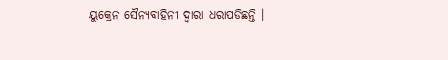ୟୁକ୍ରେନ ସୈନ୍ୟବାହିନୀ ଦ୍ୱାରା ଧରାପଡିଛନ୍ତି ।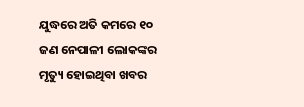ଯୁଦ୍ଧରେ ଅତି କମରେ ୧୦ ଜଣ ନେପାଳୀ ଲୋକଙ୍କର ମୃତ୍ୟୁ ହୋଇଥିବା ଖବର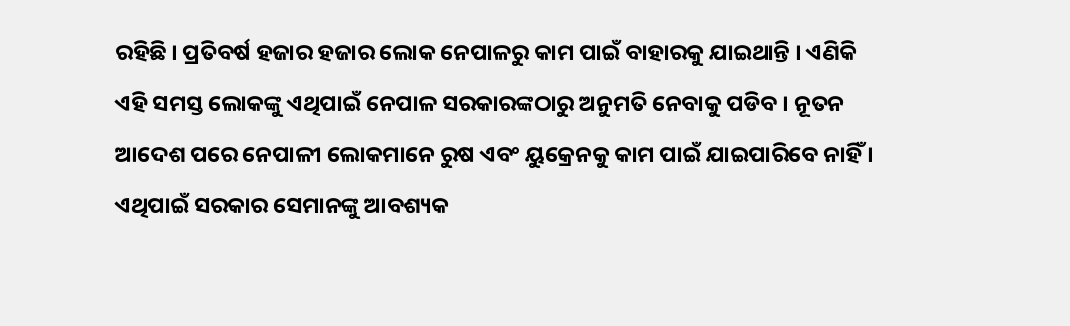ରହିଛି । ପ୍ରତିବର୍ଷ ହଜାର ହଜାର ଲୋକ ନେପାଳରୁ କାମ ପାଇଁ ବାହାରକୁ ଯାଇଥାନ୍ତି । ଏଣିକି ଏହି ସମସ୍ତ ଲୋକଙ୍କୁ ଏଥିପାଇଁ ନେପାଳ ସରକାରଙ୍କଠାରୁ ଅନୁମତି ନେବାକୁ ପଡିବ । ନୂତନ ଆଦେଶ ପରେ ନେପାଳୀ ଲୋକମାନେ ରୁଷ ଏବଂ ୟୁକ୍ରେନକୁ କାମ ପାଇଁ ଯାଇପାରିବେ ନାହିଁ । ଏଥିପାଇଁ ସରକାର ସେମାନଙ୍କୁ ଆବଶ୍ୟକ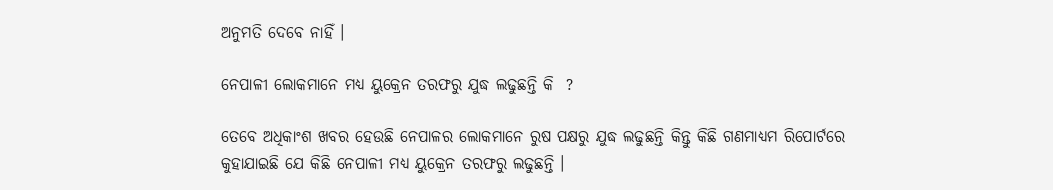ଅନୁମତି ଦେବେ ନାହିଁ ।

ନେପାଳୀ ଲୋକମାନେ ମଧ୍ୟ ୟୁକ୍ରେନ ତରଫରୁ ଯୁଦ୍ଧ ଲଢୁଛନ୍ତି କି  ?

ତେବେ ଅଧିକାଂଶ ଖବର ହେଉଛି ନେପାଳର ଲୋକମାନେ ରୁଷ ପକ୍ଷରୁ ଯୁଦ୍ଧ ଲଢୁଛନ୍ତି କିନ୍ତୁ କିଛି ଗଣମାଧ୍ୟମ ରିପୋର୍ଟରେ କୁହାଯାଇଛି ଯେ କିଛି ନେପାଳୀ ମଧ୍ୟ ୟୁକ୍ରେନ ତରଫରୁ ଲଢୁଛନ୍ତି ।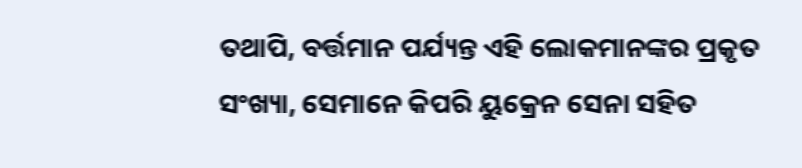ତଥାପି, ବର୍ତ୍ତମାନ ପର୍ଯ୍ୟନ୍ତ ଏହି ଲୋକମାନଙ୍କର ପ୍ରକୃତ ସଂଖ୍ୟା, ସେମାନେ କିପରି ୟୁକ୍ରେନ ସେନା ସହିତ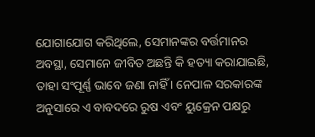ଯୋଗାଯୋଗ କରିଥିଲେ, ସେମାନଙ୍କର ବର୍ତ୍ତମାନର ଅବସ୍ଥା, ସେମାନେ ଜୀବିତ ଅଛନ୍ତି କି ହତ୍ୟା କରାଯାଇଛି, ତାହା ସଂପୂର୍ଣ୍ଣ ଭାବେ ଜଣା ନାହିଁ । ନେପାଳ ସରକାରଙ୍କ ଅନୁସାରେ ଏ ବାବଦରେ ରୁଷ ଏବଂ ୟୁକ୍ରେନ ପକ୍ଷରୁ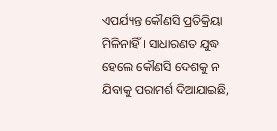ଏପର୍ଯ୍ୟନ୍ତ କୌଣସି ପ୍ରତିକ୍ରିୟା ମିଳିନାହିଁ । ସାଧାରଣତ ଯୁଦ୍ଧ ହେଲେ କୌଣସି ଦେଶକୁ ନ ଯିବାକୁ ପରାମର୍ଶ ଦିଆଯାଇଛି,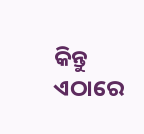କିନ୍ତୁ ଏଠାରେ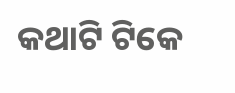କଥାଟି ଟିକେ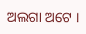ଅଲଗା ଅଟେ ।